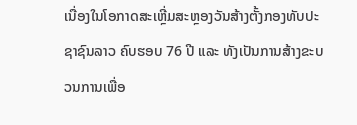ເນື່ອງໃນໂອກາດສະເຫຼີ່ມສະຫຼອງວັນສ້າງຕັ້ງກອງທັບປະຊາຊົນລາວ ຄົບຮອບ 76 ປີ ແລະ ທັງເປັນການສ້າງຂະບວນການເພື່ອ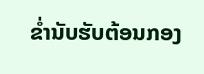ຂໍ່ານັບຮັບຕ້ອນກອງ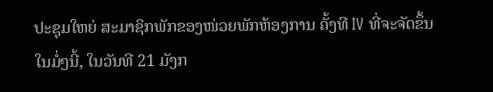ປະຊຸມໃຫຍ່ ສະມາຊິກພັກຂອງໜ່ວຍພັກຫ້ອງການ ຄັ້ງທີ IV ທີ່ຈະຈັດຂຶ້ນໃນມໍ່ໆນີ້, ໃນວັນທີ 21 ມັງກ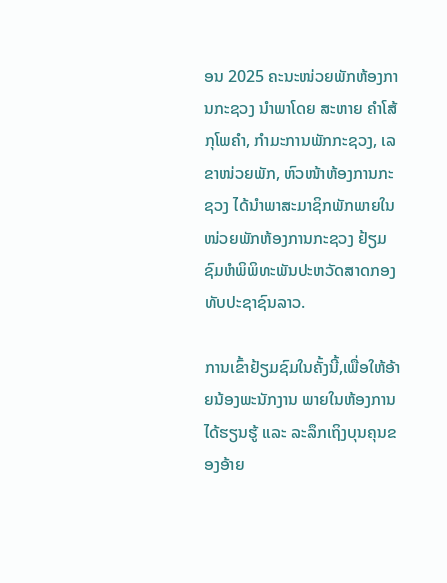ອນ 2025 ຄະນະໜ່ວຍພັກຫ້ອງການກະຊວງ ນໍາພາໂດຍ ສະຫາຍ ຄໍາໂສ້ ກຸໂພຄຳ, ກຳມະການພັກກະຊວງ, ເລຂາໜ່ວຍພັກ, ຫົວໜ້າຫ້ອງການກະຊວງ ໄດ້ນຳພາສະມາຊິກພັກພາຍໃນໜ່ວຍພັກຫ້ອງການກະຊວງ ຢ້ຽມຊົມຫໍພິພິທະພັນປະຫວັດສາດກອງທັບປະຊາຊົນລາວ.

ການເຂົ້າຢ້ຽມຊົມໃນຄັ້ງນີ້,ເພື່ອໃຫ້ອ້າຍນ້ອງພະນັກງານ ພາຍໃນຫ້ອງການ ໄດ້ຮຽນຮູ້ ແລະ ລະລຶກເຖິງບຸນຄຸນຂອງອ້າຍ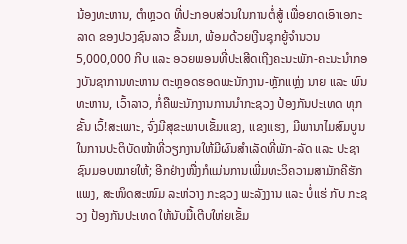ນ້ອງທະຫານ, ຕຳຫຼວດ ທີ່ປະກອບສ່ວນໃນການຕໍ່ສູ້ ເພື່ອຍາດເອົາເອກະລາດ ຂອງປວງຊົນລາວ ຂື້ນມາ, ພ້ອມດ້ວຍເງີນຊຸກຍູ້ຈຳນວນ 5,000,000 ກີບ ແລະ ອວຍພອນທີ່ປະເສີດເຖີງຄະນະພັກ-ຄະນະນຳກອງບັນຊາການທະຫານ ຕະຫຼອດຮອດພະນັກງານ-ຫຼັກແຫຼ່ງ ນາຍ ແລະ ພົນທະຫານ, ເວົ້າລາວ, ກໍ່ຄືພະນັກງານການນໍາກະຊວງ ປ້ອງກັນປະເທດ ທຸກຂັ້ນ ເວົ້!ສະເພາະ, ຈົ່ງມີສຸຂະພາບເຂັ້ມແຂງ, ແຂງແຮງ, ມີພານາໄມສົມບູນໃນການປະຕິບັດໜ້າທີ່ວຽກງານໃຫ້ມີຜົນສຳເລັດທີ່ພັກ-ລັດ ແລະ ປະຊາຊົນມອບໝາຍໃຫ້; ອີກຢ່າງໜື່ງກໍແມ່ນການເພີ່ມທະວິຄວາມສາມັກຄີຮັກແພງ, ສະໜິດສະໜົມ ລະຫ່ວາງ ກະຊວງ ພະລັງງານ ແລະ ບໍ່ແຮ່ ກັບ ກະຊວງ ປ້ອງກັນປະເທດ ໃຫ້ນັບມື້ເຕີບໃຫ່ຍເຂັ້ມ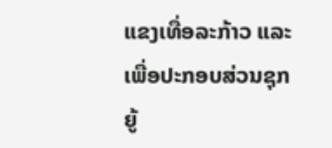ແຂງເທື່ອລະກ້າວ ແລະ ເພື່ອປະກອບສ່ວນຊຸກຍູ້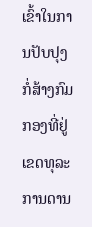ເຂົ້າໃນການປັບປຸງກໍ່ສ້າງກົມກອງທີ່ຢູ່ເຂດທຸລະການດານ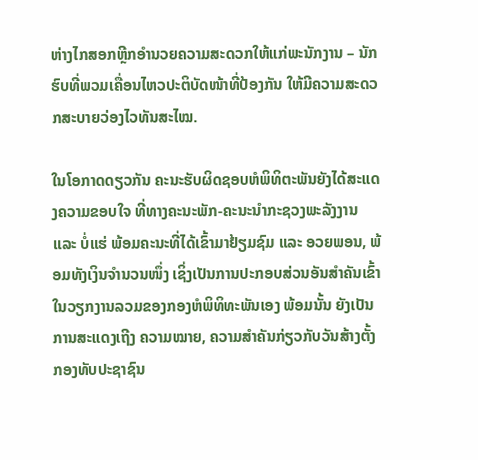ຫ່າງໄກສອກຫຼີກອໍານວຍຄວາມສະດວກໃຫ້ແກ່ພະນັກງານ – ນັກຮົບທີ່ພວມເຄື່ອນໄຫວປະຕິບັດໜ້າທີ່ປ້ອງກັນ ໃຫ້ມີຄວາມສະດວກສະບາຍວ່ອງໄວທັນສະໄໝ.

ໃນໂອກາດດຽວກັນ ຄະນະຮັບຜິດຊອບຫໍພິທິຕະພັນຍັງໄດ້ສະແດງຄວາມຂອບໃຈ ທີ່ທາງຄະນະພັກ-ຄະນະນຳກະຊວງພະລັງງານ ແລະ ບໍ່ແຮ່ ພ້ອມຄະນະທີ່ໄດ້ເຂົ້າມາຢ້ຽມຊົມ ແລະ ອວຍພອນ, ພ້ອມທັງເງິນຈຳນວນໜຶ່ງ ເຊິ່ງເປັນການປະກອບສ່ວນອັນສຳຄັນເຂົ້າໃນວຽກງານລວມຂອງກອງຫໍພິທິທະພັນເອງ ພ້ອມນັ້ນ ຍັງເປັນການສະແດງເຖີງ ຄວາມໝາຍ, ຄວາມສຳຄັນກ່ຽວກັບວັນສ້າງຕັ້ງກອງທັບປະຊາຊົນ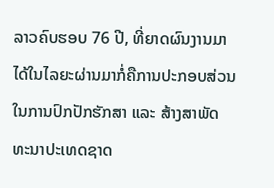ລາວຄົບຮອບ 76 ປີ, ທີ່ຍາດຜົນງານມາໄດ້ໃນໄລຍະຜ່ານມາກໍ່ຄືການປະກອບສ່ວນໃນການປົກປັກຮັກສາ ແລະ ສ້າງສາພັດທະນາປະເທດຊາດ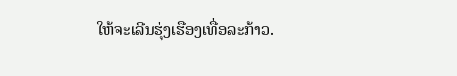ໃຫ້ຈະເລີນຮຸ່ງເຮືອງເທື່ອລະກ້າວ.